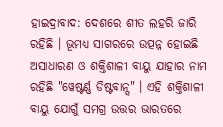ହାଇଦ୍ରାବାଦ: ଦେଶରେ ଶୀତ ଲହରି ଜାରି ରହିଛି । ଭୂମଧ୍ୟ ସାଗରରେ ଉତ୍ପନ୍ନ ହୋଇଛି ଅସାଧାରଣ ଓ ଶକ୍ତିଶାଳୀ ବାୟୁ ଯାହାର ନାମ ରହିଛି "ୱେଷ୍ଟର୍ଣ୍ଣ ଡିଷ୍ଟବାନ୍ସ" । ଏହି ଶକ୍ତିଶାଳୀ ବାୟୁ ଯୋଗୁଁ ସମଗ୍ର ଉତ୍ତର ଭାରତରେ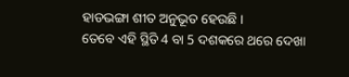ହାଡଭଙ୍ଗା ଶୀତ ଅନୁଭୂତ ହେଉଛି ।
ତେବେ ଏହି ସ୍ଥିତି 4 ବା 5 ଦଶକରେ ଥରେ ଦେଖା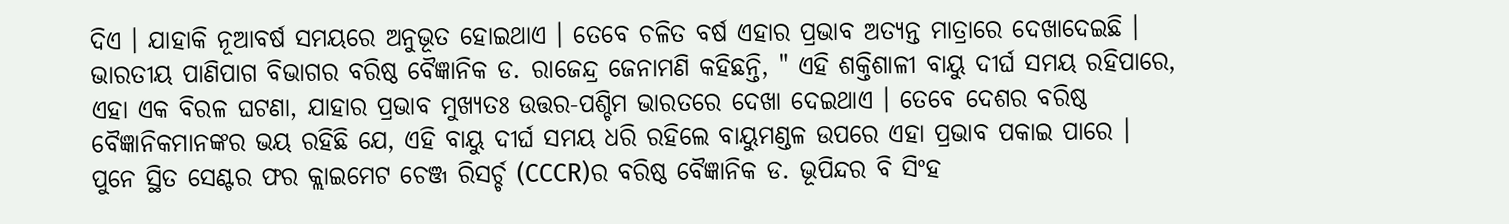ଦିଏ । ଯାହାକି ନୂଆବର୍ଷ ସମୟରେ ଅନୁଭୂତ ହୋଇଥାଏ । ତେବେ ଚଳିତ ବର୍ଷ ଏହାର ପ୍ରଭାବ ଅତ୍ୟନ୍ତ ମାତ୍ରାରେ ଦେଖାଦେଇଛି । ଭାରତୀୟ ପାଣିପାଗ ବିଭାଗର ବରିଷ୍ଠ ବୈଜ୍ଞାନିକ ଡ. ରାଜେନ୍ଦ୍ର ଜେନାମଣି କହିଛନ୍ତି, " ଏହି ଶକ୍ତିଶାଳୀ ବାୟୁ ଦୀର୍ଘ ସମୟ ରହିପାରେ, ଏହା ଏକ ବିରଳ ଘଟଣା, ଯାହାର ପ୍ରଭାବ ମୁଖ୍ୟତଃ ଉତ୍ତର-ପଶ୍ଚିମ ଭାରତରେ ଦେଖା ଦେଇଥାଏ । ତେବେ ଦେଶର ବରିଷ୍ଠ ବୈଜ୍ଞାନିକମାନଙ୍କର ଭୟ ରହିଛି ଯେ, ଏହି ବାୟୁ ଦୀର୍ଘ ସମୟ ଧରି ରହିଲେ ବାୟୁମଣ୍ଡଳ ଉପରେ ଏହା ପ୍ରଭାବ ପକାଇ ପାରେ ।
ପୁନେ ସ୍ଥିତ ସେଣ୍ଟର ଫର କ୍ଲାଇମେଟ ଚେଞ୍ଜ ରିସର୍ଚ୍ଚ (CCCR)ର ବରିଷ୍ଠ ବୈଜ୍ଞାନିକ ଡ. ଭୂପିନ୍ଦର ବି ସିଂହ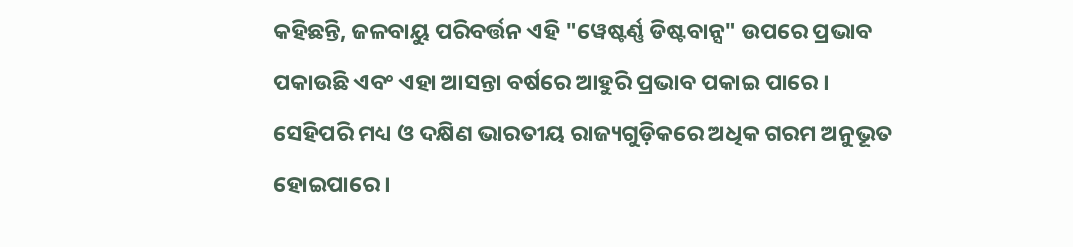କହିଛନ୍ତି, ଜଳବାୟୁ ପରିବର୍ତ୍ତନ ଏହି "ୱେଷ୍ଟର୍ଣ୍ଣ ଡିଷ୍ଟବାନ୍ସ" ଉପରେ ପ୍ରଭାବ ପକାଉଛି ଏବଂ ଏହା ଆସନ୍ତା ବର୍ଷରେ ଆହୁରି ପ୍ରଭାବ ପକାଇ ପାରେ । ସେହିପରି ମଧ୍ୟ ଓ ଦକ୍ଷିଣ ଭାରତୀୟ ରାଜ୍ୟଗୁଡ଼ିକରେ ଅଧିକ ଗରମ ଅନୁଭୂତ ହୋଇପାରେ ।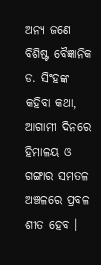ଅନ୍ୟ ଜଣେ ବିଶିଷ୍ଟ ବୈଜ୍ଞାନିକ ଡ. ସିଂହଙ୍କ କହିବା କଥା, ଆଗାମୀ ଦିନରେ ହିମାଳୟ ଓ ଗଙ୍ଗାର ସମତଳ ଅଞ୍ଚଳରେ ପ୍ରବଳ ଶୀତ ହେବ ।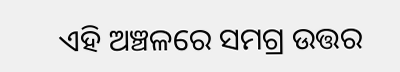ଏହି ଅଞ୍ଚଳରେ ସମଗ୍ର ଉତ୍ତର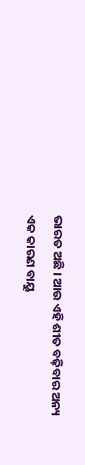ଭାରତ ଅଛି । ଆଉ ଏହି ଶୀତ ବଢ଼ିବାର ଅନ୍ୟ ଏକ କାରଣ ବାୟୁ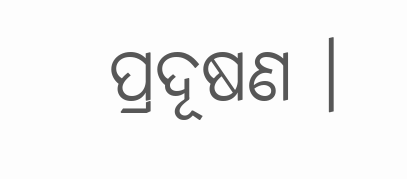ପ୍ରଦୂଷଣ ।